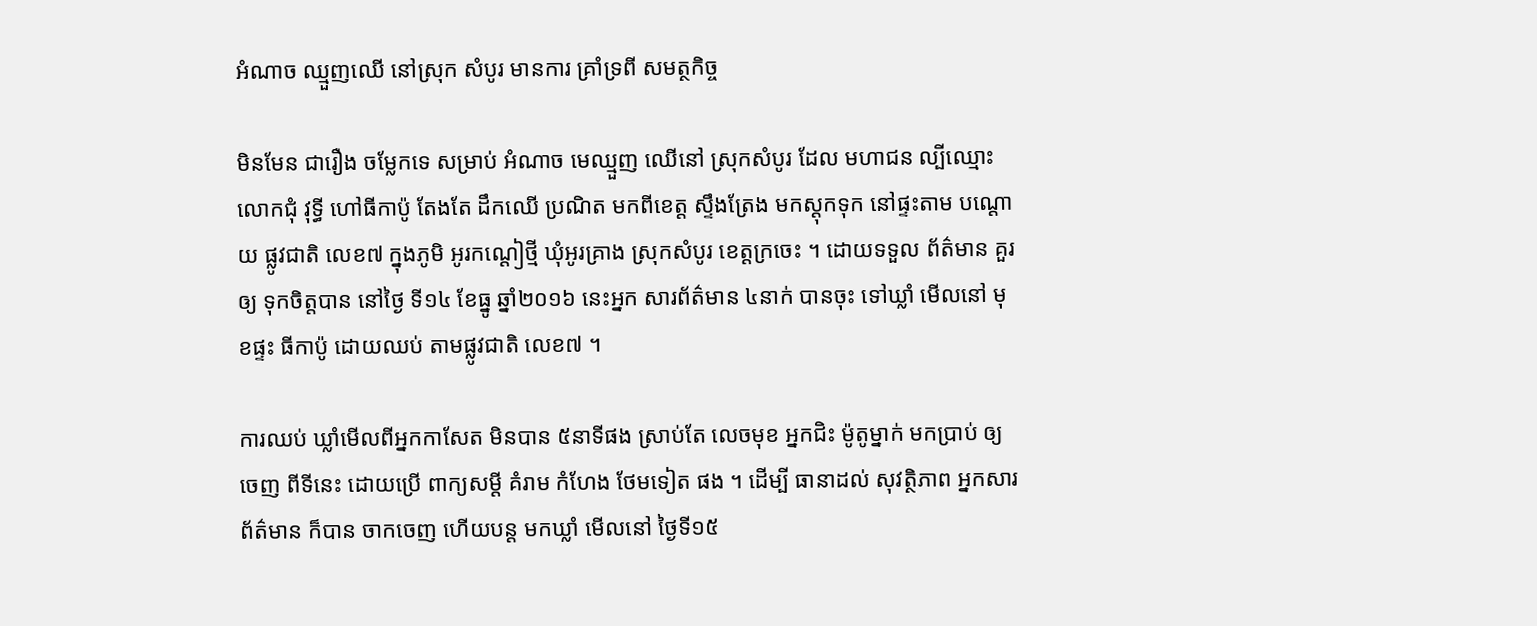អំណាច ឈ្មួញឈើ នៅស្រុក សំបូរ មានការ គ្រាំទ្រពី សមត្ថកិច្ច

មិនមែន ជារឿង ចម្លែកទេ សម្រាប់ អំណាច មេឈ្មួញ ឈើនៅ ស្រុកសំបូរ ដែល មហាជន ល្បីឈ្មោះ លោកជុំ វុទ្ធី ហៅធីកាប៉ូ តែងតែ ដឹកឈើ ប្រណិត មកពីខេត្ត ស្ទឹងត្រែង មកស្ដុកទុក នៅផ្ទះតាម បណ្ដោយ ផ្លូវជាតិ លេខ៧ ក្នុងភូមិ អូរកណ្ដៀថ្មី ឃុំអូរគ្រាង ស្រុកសំបូរ ខេត្តក្រចេះ ។ ដោយទទួល ព័ត៌មាន គួរឲ្យ ទុកចិត្តបាន នៅថ្ងៃ ទី១៤ ខែធ្នូ ឆ្នាំ២០១៦ នេះអ្នក សារព័ត៌មាន ៤នាក់ បានចុះ ទៅឃ្លាំ មើលនៅ មុខផ្ទះ ធីកាប៉ូ ដោយឈប់ តាមផ្លូវជាតិ លេខ៧ ។

ការឈប់ ឃ្លាំមើលពីអ្នកកាសែត មិនបាន ៥នាទីផង ស្រាប់តែ លេចមុខ អ្នកជិះ ម៉ូតូម្នាក់ មកប្រាប់ ឲ្យចេញ ពីទីនេះ ដោយប្រើ ពាក្យសម្ដី គំរាម កំហែង ថែមទៀត ផង ។ ដើម្បី ធានាដល់ សុវត្ថិភាព អ្នកសារ ព័ត៌មាន ក៏បាន ចាកចេញ ហើយបន្ត មកឃ្លាំ មើលនៅ ថ្ងៃទី១៥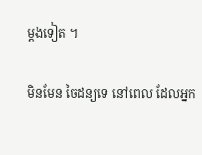ម្ដងទៀត ។

មិនមែន ចៃដន្យទេ នៅពេល ដែលអ្នក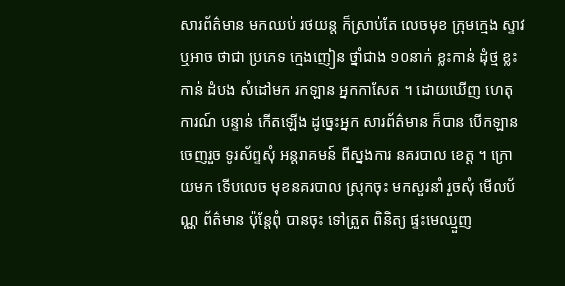សារព័ត៌មាន មកឈប់ រថយន្ត ក៏ស្រាប់តែ លេចមុខ ក្រុមក្មេង ស្ទាវឬអាច ថាជា ប្រភេទ ក្មេងញៀន ថ្នាំជាង ១០នាក់ ខ្លះកាន់ ដុំថ្ម ខ្លះកាន់ ដំបង សំដៅមក រកឡាន អ្នកកាសែត ។ ដោយឃើញ ហេតុការណ៍ បន្ទាន់ កើតឡើង ដូច្នេះអ្នក សារព័ត៌មាន ក៏បាន បើកឡាន ចេញរួច ទូរស័ព្ទសុំ អន្ដរាគមន៍ ពីស្នងការ នគរបាល ខេត្ត ។ ក្រោយមក ទើបលេច មុខនគរបាល ស្រុកចុះ មកសួរនាំ រួចសុំ មើលប័ណ្ណ ព័ត៌មាន ប៉ុន្តែពុំ បានចុះ ទៅត្រួត ពិនិត្យ ផ្ទះមេឈ្មួញ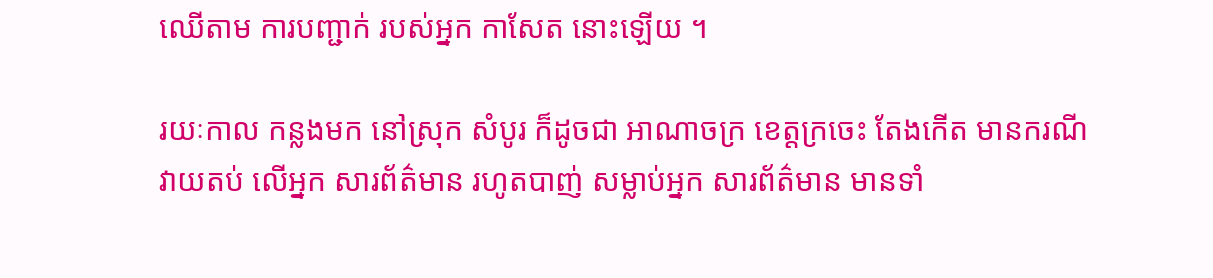ឈើតាម ការបញ្ជាក់ របស់អ្នក កាសែត នោះឡើយ ។

រយៈកាល កន្លងមក នៅស្រុក សំបូរ ក៏ដូចជា អាណាចក្រ ខេត្តក្រចេះ តែងកើត មានករណី វាយតប់ លើអ្នក សារព័ត៌មាន រហូតបាញ់ សម្លាប់អ្នក សារព័ត៌មាន មានទាំ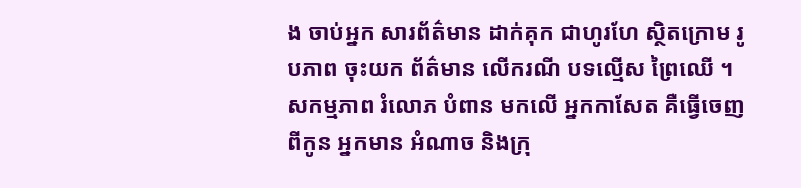ង ចាប់អ្នក សារព័ត៌មាន ដាក់គុក ជាហូរហែ ស្ថិតក្រោម រូបភាព ចុះយក ព័ត៌មាន លើករណី បទល្មើស ព្រៃឈើ ។ សកម្មភាព រំលោភ បំពាន មកលើ អ្នកកាសែត គឺធ្វើចេញ ពីកូន អ្នកមាន អំណាច និងក្រុ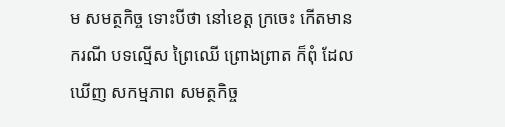ម សមត្ថកិច្ច ទោះបីថា នៅខេត្ត ក្រចេះ កើតមាន ករណី បទល្មើស ព្រៃឈើ ព្រោងព្រាត ក៏ពុំ ដែលឃើញ សកម្មភាព សមត្ថកិច្ច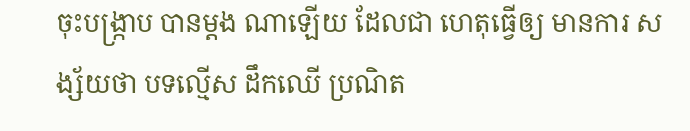ចុះបង្ក្រាប បានម្តង ណាឡើយ ដែលជា ហេតុធ្វើឲ្យ មានការ សង្ស័យថា បទល្មើស ដឹកឈើ ប្រណិត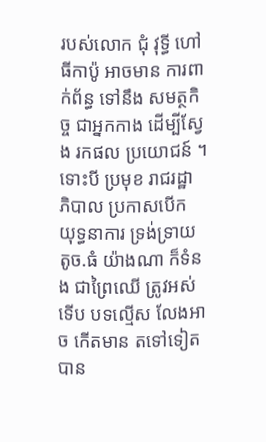របស់លោក ជុំ វុទ្ធី ហៅ ធីកាប៉ូ អាចមាន ការពាក់ព័ន្ធ ទៅនឹង សមត្ថកិច្ច ជាអ្នកកាង ដើម្បីស្វែង រកផល ប្រយោជន៍ ។ ទោះបី ប្រមុខ រាជរដ្ឋា ភិបាល ប្រកាសបើក យុទ្ធនាការ ទ្រង់ទ្រាយ តូច.ធំ យ៉ាងណា ក៏ទំនង ជាព្រៃឈើ ត្រូវអស់ទើប បទល្មើស លែងអាច កើតមាន តទៅទៀត បាន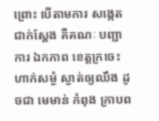ព្រោះ បើតាមការ សង្កេត ជាក់ស្ដែង គឺគណៈ បញ្ជាការ ឯកភាព ខេត្តក្រចេះ ហាក់សម្ងំ ស្ងាត់ឲ្យឈឹង ដូចជា មេមាន់ កំពុង ក្រាបព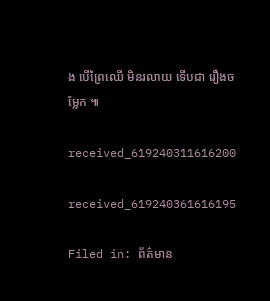ង បើព្រៃឈើ មិនរលាយ ទើបជា រឿងចម្លែក ៕

received_619240311616200

received_619240361616195

Filed in: ព័ត៌មាន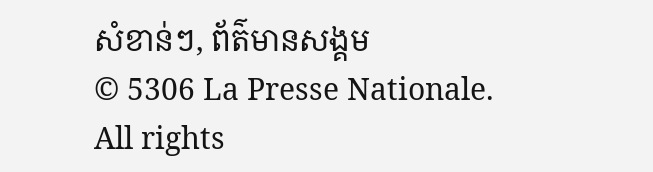សំខាន់ៗ, ព័ត៌មានសង្គម
© 5306 La Presse Nationale. All rights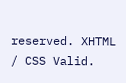reserved. XHTML / CSS Valid.